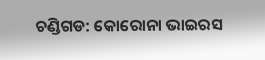ଚଣ୍ଡିଗଡ: କୋରୋନା ଭାଇରସ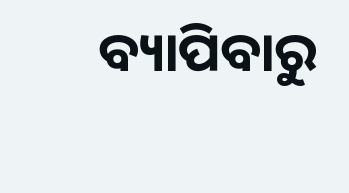ବ୍ୟାପିବାରୁ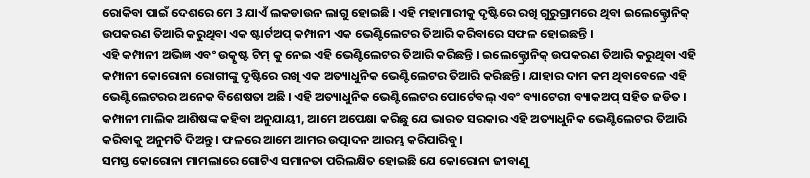ରୋକିବା ପାଇଁ ଦେଶରେ ମେ 3 ଯାଏଁ ଲକଡାଉନ ଲାଗୁ ହୋଇଛି । ଏହି ମହାମାରୀକୁ ଦୃଷ୍ଟିରେ ରଖି ଗୁରୁଗ୍ରାମରେ ଥିବା ଇଲେକ୍ଟ୍ରୋନିକ୍ ଉପକରଣ ତିଆରି କରୁଥିବା ଏକ ଷ୍ଟାର୍ଟଅପ୍ କମ୍ପାନୀ ଏକ ଭେଣ୍ଟିଲେଟର ତିଆରି କରିବାରେ ସଫଳ ହୋଇଛନ୍ତି ।
ଏହି କମ୍ପାନୀ ଅଭିଜ୍ଞ ଏବଂ ଉତ୍କୃଷ୍ଟ ଟିମ୍ କୁ ନେଇ ଏହି ଭେଣ୍ଟିଲେଟର ତିଆରି କରିଛନ୍ତି । ଇଲେକ୍ଟ୍ରୋନିକ୍ ଉପକରଣ ତିଆରି କରୁଥିବା ଏହି କମ୍ପାନୀ କୋରୋନା ରୋଗୀଙ୍କୁ ଦୃଷ୍ଟିରେ ରଖି ଏକ ଅତ୍ୟାଧୁନିକ ଭେଣ୍ଟିଲେଟର ତିଆରି କରିଛନ୍ତି । ଯାହାର ଦାମ କମ ଥିବାବେଳେ ଏହି ଭେଣ୍ଟିଲେଟରର ଅନେକ ବିଶେଷତା ଅଛି । ଏହି ଅତ୍ୟାଧୁନିକ ଭେଣ୍ଟିଲେଟର ପୋର୍ଟେବଲ୍ ଏବଂ ବ୍ୟାଟେରୀ ବ୍ୟାକଅପ୍ ସହିତ ଜଡିତ ।
କମ୍ପାନୀ ମାଲିକ ଆଶିଷଙ୍କ କହିବା ଅନୁଯାୟୀ, ଆମେ ଅପେକ୍ଷା କରିଛୁ ଯେ ଭାରତ ସରକାର ଏହି ଅତ୍ୟାଧୁନିକ ଭେଣ୍ଟିଲେଟର ତିଆରି କରିବାକୁ ଅନୁମତି ଦିଅନ୍ତୁ । ଫଳରେ ଆମେ ଆମର ଉତ୍ପାଦନ ଆରମ୍ଭ କରିପାରିବୁ।
ସମସ୍ତ କୋରୋନା ମାମଲାରେ ଗୋଟିଏ ସମାନତା ପରିଲକ୍ଷିତ ହୋଇଛି ଯେ କୋରୋନା ଜୀବାଣୁ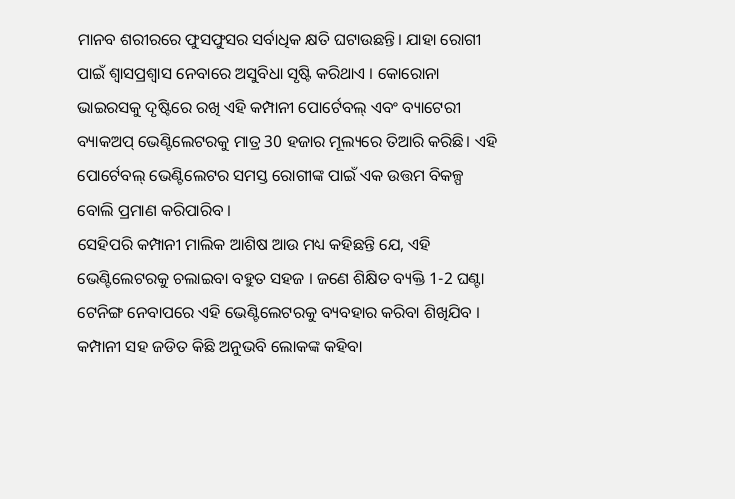ମାନବ ଶରୀରରେ ଫୁସଫୁସର ସର୍ବାଧିକ କ୍ଷତି ଘଟାଉଛନ୍ତି। ଯାହା ରୋଗୀ ପାଇଁ ଶ୍ୱାସପ୍ରଶ୍ବାସ ନେବାରେ ଅସୁବିଧା ସୃଷ୍ଟି କରିଥାଏ । କୋରୋନା ଭାଇରସକୁ ଦୃଷ୍ଟିରେ ରଖି ଏହି କମ୍ପାନୀ ପୋର୍ଟେବଲ୍ ଏବଂ ବ୍ୟାଟେରୀ ବ୍ୟାକଅପ୍ ଭେଣ୍ଟିଲେଟରକୁ ମାତ୍ର 30 ହଜାର ମୂଲ୍ୟରେ ତିଆରି କରିଛି। ଏହି ପୋର୍ଟେବଲ୍ ଭେଣ୍ଟିଲେଟର ସମସ୍ତ ରୋଗୀଙ୍କ ପାଇଁ ଏକ ଉତ୍ତମ ବିକଳ୍ପ ବୋଲି ପ୍ରମାଣ କରିପାରିବ ।
ସେହିପରି କମ୍ପାନୀ ମାଲିକ ଆଶିଷ ଆଉ ମଧ୍ୟ କହିଛନ୍ତି ଯେ, ଏହି ଭେଣ୍ଟିଲେଟରକୁ ଚଲାଇବା ବହୁତ ସହଜ । ଜଣେ ଶିକ୍ଷିତ ବ୍ୟକ୍ତି 1-2 ଘଣ୍ଟା ଟେନିଙ୍ଗ ନେବାପରେ ଏହି ଭେଣ୍ଟିଲେଟରକୁ ବ୍ୟବହାର କରିବା ଶିଖିଯିବ ।
କମ୍ପାନୀ ସହ ଜଡିତ କିଛି ଅନୁଭବି ଲୋକଙ୍କ କହିବା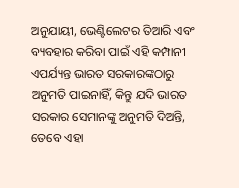ଅନୁଯାୟୀ, ଭେଣ୍ଟିଲେଟର ତିଆରି ଏବଂ ବ୍ୟବହାର କରିବା ପାଇଁ ଏହି କମ୍ପାନୀ ଏପର୍ଯ୍ୟନ୍ତ ଭାରତ ସରକାରଙ୍କଠାରୁ ଅନୁମତି ପାଇନାହିଁ, କିନ୍ତୁ ଯଦି ଭାରତ ସରକାର ସେମାନଙ୍କୁ ଅନୁମତି ଦିଅନ୍ତି, ତେବେ ଏହା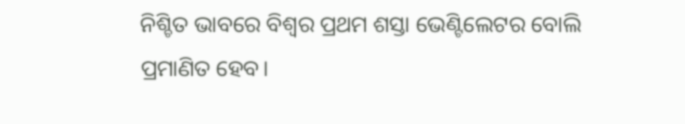ନିଶ୍ଚିତ ଭାବରେ ବିଶ୍ୱର ପ୍ରଥମ ଶସ୍ତା ଭେଣ୍ଟିଲେଟର ବୋଲି ପ୍ରମାଣିତ ହେବ।